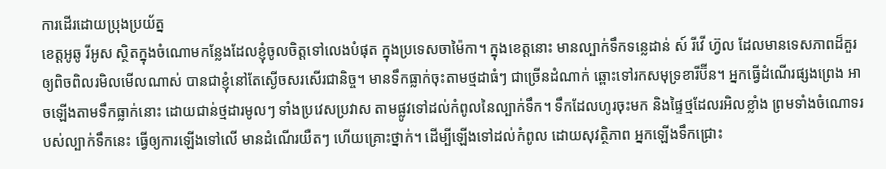ការដើរដោយប្រុងប្រយ័ត្ន
ខេត្តអូឆូ រីអូស ស្ថិតក្នុងចំណោមកន្លែងដែលខ្ញុំចូលចិត្តទៅលេងបំផុត ក្នុងប្រទេសចាម៉ៃកា។ ក្នុងខេត្តនោះ មានល្បាក់ទឹកទន្លេដាន់ ស៍ រីវើ ហ្វ៊ល ដែលមានទេសភាពដ៏គួរឲ្យពិចពិលរមិលមើលណាស់ បានជាខ្ញុំនៅតែស្ងើចសរសើរជានិច្ច។ មានទឹកធ្លាក់ចុះតាមថ្មដាធំៗ ជាច្រើនដំណាក់ ឆ្ពោះទៅរកសមុទ្រខារីប៊ីន។ អ្នកធ្វើដំណើរផ្សងព្រេង អាចឡើងតាមទឹកធ្លាក់នោះ ដោយជាន់ថ្មដារមូលៗ ទាំងប្រវេសប្រវាស តាមផ្លូវទៅដល់កំពូលនៃល្បាក់ទឹក។ ទឹកដែលហូរចុះមក និងផ្ទៃថ្មដែលរអិលខ្លាំង ព្រមទាំងចំណោទរបស់ល្បាក់ទឹកនេះ ធ្វើឲ្យការឡើងទៅលើ មានដំណើរយឺតៗ ហើយគ្រោះថ្នាក់។ ដើម្បីឡើងទៅដល់កំពូល ដោយសុវត្ថិភាព អ្នកឡើងទឹកជ្រោះ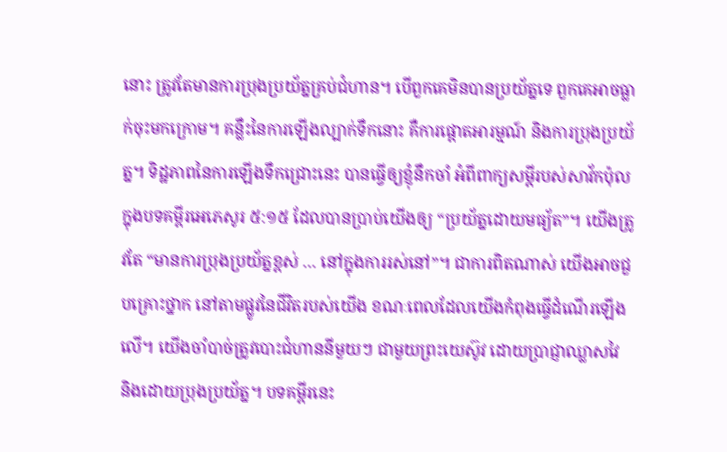នោះ ត្រូវតែមានការប្រុងប្រយ័ត្នគ្រប់ជំហាន។ បើពួកគេមិនបានប្រយ័ត្នទេ ពួកគេអាចធ្លាក់ចុះមកក្រោម។ គន្លឹះនៃការឡើងល្បាក់ទឹកនោះ គឺការផ្តោតអារម្មណ៍ និងការប្រុងប្រយ័ត្ន។ ទិដ្ឋភាពនៃការឡើងទឹកជ្រោះនេះ បានធ្វើឲ្យខ្ញុំនឹកចាំ អំពីពាក្យសម្តីរបស់សាវ័កប៉ុល ក្នុងបទគម្ពីរអេភេសូរ ៥:១៥ ដែលបានប្រាប់យើងឲ្យ “ប្រយ័ត្នដោយមធ្យ័ត”។ យើងត្រូវតែ “មានការប្រុងប្រយ័ត្នខ្ពស់ … នៅក្នុងការរស់នៅ”។ ជាការពិតណាស់ យើងអាចជួបគ្រោះថ្នាក នៅតាមផ្លូវនៃជីវិតរបស់យើង ខណៈពេលដែលយើងកំពុងធ្វើដំណើរឡើងលើ។ យើងចាំបាច់ត្រូវបោះជំហាននីមួយៗ ជាមួយព្រះយេស៊ូវ ដោយប្រាជ្ញាឈ្លាសវៃ និងដោយប្រុងប្រយ័ត្ន។ បទគម្ពីរនេះ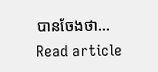បានចែងថា…
Read article